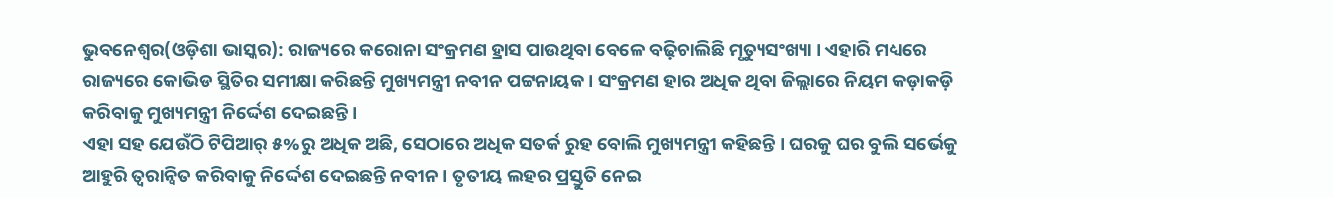ଭୁବନେଶ୍ୱର(ଓଡ଼ିଶା ଭାସ୍କର): ରାଜ୍ୟରେ କରୋନା ସଂକ୍ରମଣ ହ୍ରାସ ପାଉଥିବା ବେଳେ ବଢ଼ିଚାଲିଛି ମୃତ୍ୟୁସଂଖ୍ୟା । ଏହାରି ମଧ୍ୟରେ ରାଜ୍ୟରେ କୋଭିଡ ସ୍ଥିତିର ସମୀକ୍ଷା କରିଛନ୍ତି ମୁଖ୍ୟମନ୍ତ୍ରୀ ନବୀନ ପଟ୍ଟନାୟକ । ସଂକ୍ରମଣ ହାର ଅଧିକ ଥିବା ଜିଲ୍ଲାରେ ନିୟମ କଡ଼ାକଡ଼ି କରିବାକୁ ମୁଖ୍ୟମନ୍ତ୍ରୀ ନିର୍ଦ୍ଦେଶ ଦେଇଛନ୍ତି ।
ଏହା ସହ ଯେଉଁଠି ଟିପିଆର୍ ୫%ରୁ ଅଧିକ ଅଛି, ସେଠାରେ ଅଧିକ ସତର୍କ ରୁହ ବୋଲି ମୁଖ୍ୟମନ୍ତ୍ରୀ କହିଛନ୍ତି । ଘରକୁ ଘର ବୁଲି ସର୍ଭେକୁ ଆହୁରି ତ୍ୱରାନ୍ୱିତ କରିବାକୁ ନିର୍ଦ୍ଦେଶ ଦେଇଛନ୍ତି ନବୀନ । ତୃତୀୟ ଲହର ପ୍ରସ୍ତୁତି ନେଇ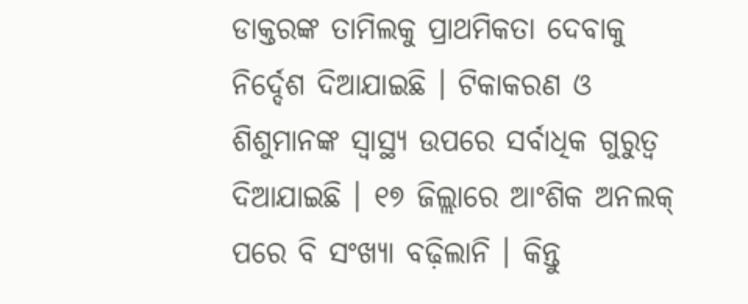ଡାକ୍ତରଙ୍କ ତାମିଲକୁ ପ୍ରାଥମିକତା ଦେବାକୁ ନିର୍ଦ୍ଦେଶ ଦିଆଯାଇଛି । ଟିକାକରଣ ଓ ଶିଶୁମାନଙ୍କ ସ୍ୱାସ୍ଥ୍ୟ ଉପରେ ସର୍ବାଧିକ ଗୁରୁତ୍ୱ ଦିଆଯାଇଛି । ୧୭ ଜିଲ୍ଲାରେ ଆଂଶିକ ଅନଲକ୍ ପରେ ବି ସଂଖ୍ୟା ବଢ଼ିଲାନି । କିନ୍ତୁ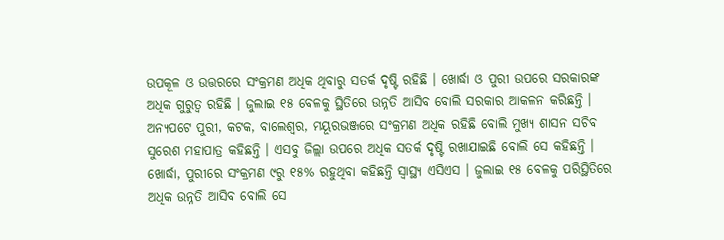ଉପକୂଳ ଓ ଉତ୍ତରରେ ସଂକ୍ରମଣ ଅଧିକ ଥିବାରୁ ସତର୍କ ଦୃଷ୍ଟି ରହିଛି । ଖୋର୍ଦ୍ଧା ଓ ପୁରୀ ଉପରେ ସରକାରଙ୍କ ଅଧିକ ଗୁରୁତ୍ୱ ରହିଛି । ଜୁଲାଇ ୧୫ ବେଳକୁ ସ୍ଥିତିରେ ଉନ୍ନତି ଆସିବ ବୋଲି ସରକାର ଆକଳନ କରିଛନ୍ତି ।
ଅନ୍ୟପଟେ ପୁରୀ, କଟକ, ବାଲେଶ୍ୱର, ମୟୂରଭଞ୍ଜରେ ସଂକ୍ରମଣ ଅଧିକ ରହିଛି ବୋଲି ମୁଖ୍ୟ ଶାସନ ସଚିବ ସୁରେଶ ମହାପାତ୍ର କହିଛନ୍ତି । ଏସବୁ ଜିଲ୍ଲା ଉପରେ ଅଧିକ ସତର୍କ ଦୃଷ୍ଟି ରଖାଯାଇଛି ବୋଲି ସେ କହିଛନ୍ତି । ଖୋର୍ଦ୍ଧା, ପୁରୀରେ ସଂକ୍ରମଣ ୯ରୁ ୧୫% ରହୁଥିବା କହିଛନ୍ତି ସ୍ୱାସ୍ଥ୍ୟ ଏସିଏସ । ଜୁଲାଇ ୧୫ ବେଳକୁ ପରିସ୍ଥିତିରେ ଅଧିକ ଉନ୍ନତି ଆସିବ ବୋଲି ସେ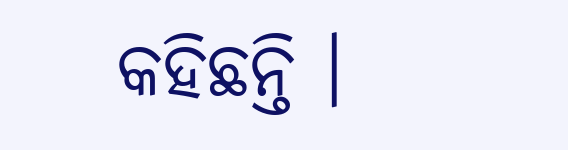କହିଛନ୍ତି ।